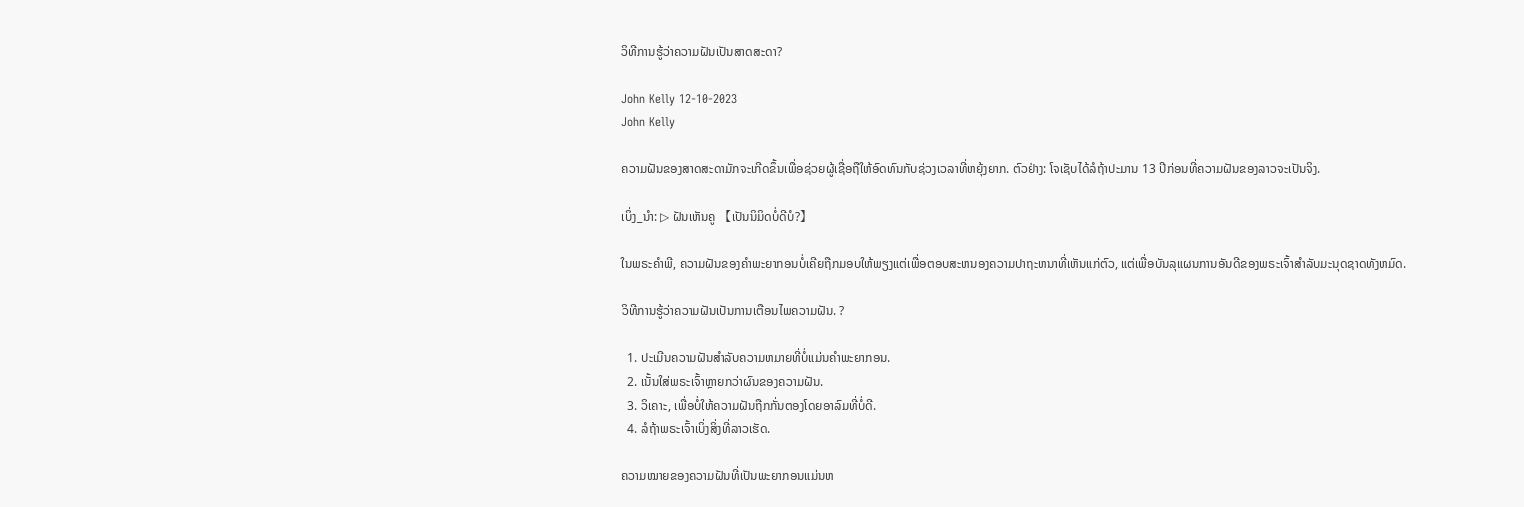ວິທີການຮູ້ວ່າຄວາມຝັນເປັນສາດສະດາ?

John Kelly 12-10-2023
John Kelly

ຄວາມຝັນຂອງສາດສະດາມັກຈະເກີດຂຶ້ນເພື່ອຊ່ວຍຜູ້ເຊື່ອຖືໃຫ້ອົດທົນກັບຊ່ວງເວລາທີ່ຫຍຸ້ງຍາກ. ຕົວຢ່າງ: ໂຈເຊັບໄດ້ລໍຖ້າປະມານ 13 ປີກ່ອນທີ່ຄວາມຝັນຂອງລາວຈະເປັນຈິງ.

ເບິ່ງ_ນຳ: ▷ ຝັນເຫັນຄູ 【ເປັນນິມິດບໍ່ດີບໍ?】

ໃນພຣະຄໍາພີ, ຄວາມຝັນຂອງຄໍາພະຍາກອນບໍ່ເຄີຍຖືກມອບໃຫ້ພຽງແຕ່ເພື່ອຕອບສະຫນອງຄວາມປາຖະຫນາທີ່ເຫັນແກ່ຕົວ, ແຕ່ເພື່ອບັນລຸແຜນການອັນດີຂອງພຣະເຈົ້າສໍາລັບມະນຸດຊາດທັງຫມົດ.

ວິທີການຮູ້ວ່າຄວາມຝັນເປັນການເຕືອນໄພຄວາມຝັນ. ?

  1. ປະເມີນຄວາມຝັນສໍາລັບຄວາມຫມາຍທີ່ບໍ່ແມ່ນຄໍາພະຍາກອນ.
  2. ເນັ້ນໃສ່ພຣະເຈົ້າຫຼາຍກວ່າຜົນຂອງຄວາມຝັນ.
  3. ວິເຄາະ, ເພື່ອບໍ່ໃຫ້ຄວາມຝັນຖືກກັ່ນຕອງໂດຍອາລົມທີ່ບໍ່ດີ.
  4. ລໍຖ້າພຣະເຈົ້າເບິ່ງສິ່ງທີ່ລາວເຮັດ.

ຄວາມໝາຍຂອງຄວາມຝັນທີ່ເປັນພະຍາກອນແມ່ນຫ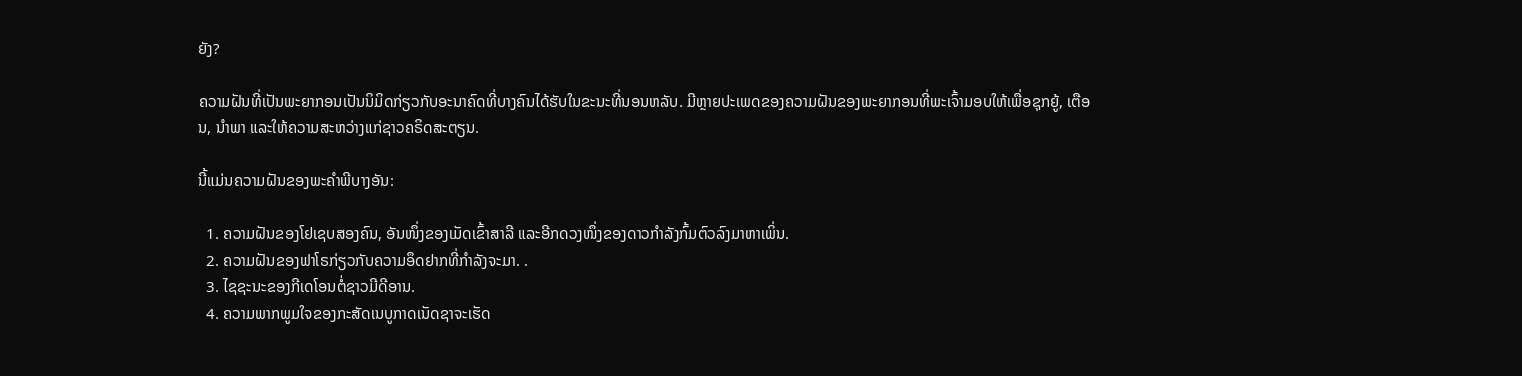ຍັງ?

ຄວາມຝັນທີ່ເປັນພະຍາກອນເປັນນິມິດກ່ຽວກັບອະນາຄົດທີ່ບາງຄົນໄດ້ຮັບໃນຂະນະທີ່ນອນຫລັບ. ມີຫຼາຍປະເພດຂອງຄວາມຝັນຂອງພະຍາກອນທີ່ພະເຈົ້າມອບໃຫ້ເພື່ອຊຸກຍູ້, ເຕືອນ, ນໍາພາ ແລະໃຫ້ຄວາມສະຫວ່າງແກ່ຊາວຄຣິດສະຕຽນ.

ນີ້ແມ່ນຄວາມຝັນຂອງພະຄໍາພີບາງອັນ:

  1. ຄວາມຝັນຂອງໂຢເຊບສອງຄົນ, ອັນໜຶ່ງຂອງເມັດເຂົ້າສາລີ ແລະອີກດວງໜຶ່ງຂອງດາວກຳລັງກົ້ມຕົວລົງມາຫາເພິ່ນ.
  2. ຄວາມຝັນຂອງຟາໂຣກ່ຽວກັບຄວາມອຶດຢາກທີ່ກຳລັງຈະມາ. .
  3. ໄຊຊະນະຂອງກີເດໂອນຕໍ່ຊາວມີດີອານ.
  4. ຄວາມພາກພູມໃຈຂອງກະສັດເນບູກາດເນັດຊາຈະເຮັດ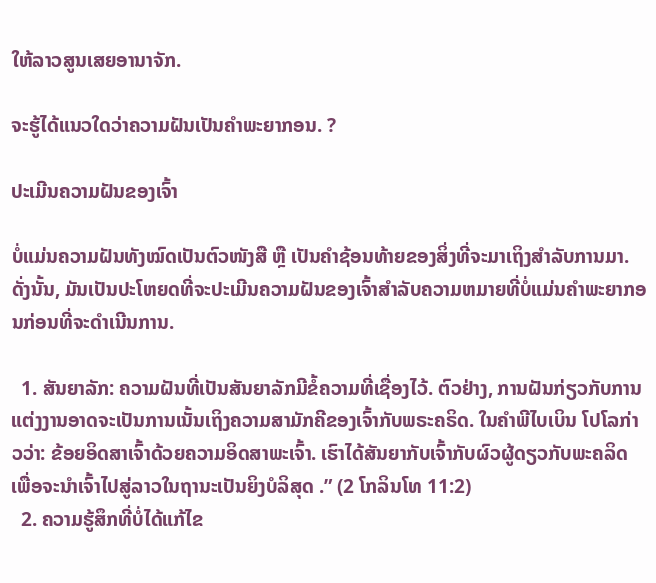ໃຫ້ລາວສູນເສຍອານາຈັກ.

ຈະຮູ້ໄດ້ແນວໃດວ່າຄວາມຝັນເປັນຄຳພະຍາກອນ. ?

ປະເມີນຄວາມຝັນຂອງເຈົ້າ

ບໍ່ແມ່ນຄວາມຝັນທັງໝົດເປັນຕົວໜັງສື ຫຼື ເປັນຄຳຊ້ອນທ້າຍຂອງສິ່ງທີ່ຈະມາເຖິງສໍາລັບການມາ. ດັ່ງນັ້ນ, ມັນເປັນປະໂຫຍດທີ່ຈະປະເມີນຄວາມຝັນຂອງເຈົ້າສໍາລັບຄວາມຫມາຍທີ່ບໍ່ແມ່ນຄໍາພະຍາກອນກ່ອນທີ່ຈະດໍາເນີນການ.

  1. ສັນຍາລັກ: ຄວາມຝັນທີ່ເປັນສັນຍາລັກມີຂໍ້ຄວາມທີ່ເຊື່ອງໄວ້. ຕົວຢ່າງ, ການຝັນກ່ຽວກັບການແຕ່ງງານອາດຈະເປັນການເນັ້ນເຖິງຄວາມສາມັກຄີຂອງເຈົ້າກັບພຣະຄຣິດ. ໃນຄຳພີໄບເບິນ ໂປໂລກ່າວວ່າ: ຂ້ອຍອິດສາເຈົ້າດ້ວຍຄວາມອິດສາພະເຈົ້າ. ເຮົາໄດ້ສັນຍາກັບເຈົ້າກັບຜົວຜູ້ດຽວກັບພະຄລິດ ເພື່ອຈະນຳເຈົ້າໄປສູ່ລາວໃນຖານະເປັນຍິງບໍລິສຸດ .” (2 ໂກລິນໂທ 11:2)
  2. ຄວາມຮູ້ສຶກທີ່ບໍ່ໄດ້ແກ້ໄຂ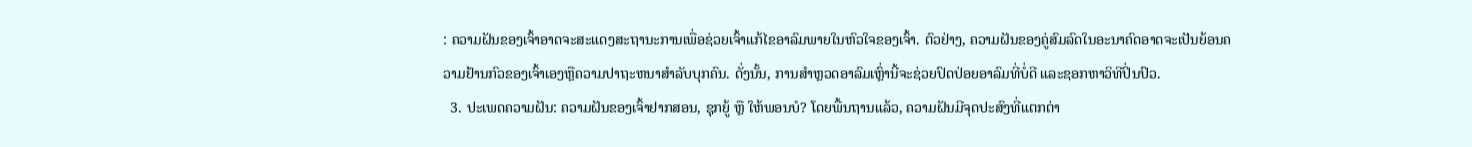: ຄວາມຝັນຂອງເຈົ້າອາດຈະສະແດງສະຖານະການເພື່ອຊ່ວຍເຈົ້າແກ້ໄຂອາລົມພາຍໃນຫົວໃຈຂອງເຈົ້າ. ຕົວຢ່າງ, ຄວາມຝັນຂອງຄູ່ສົມລົດໃນອະນາຄົດອາດຈະເປັນຍ້ອນຄວາມຢ້ານກົວຂອງເຈົ້າເອງຫຼືຄວາມປາຖະຫນາສໍາລັບບຸກຄົນ. ດັ່ງນັ້ນ, ການສຳຫຼວດອາລົມເຫຼົ່ານີ້ຈະຊ່ວຍປົດປ່ອຍອາລົມທີ່ບໍ່ດີ ແລະຊອກຫາວິທີປິ່ນປົວ.
  3. ປະເພດຄວາມຝັນ: ຄວາມຝັນຂອງເຈົ້າຢາກສອນ, ຊຸກຍູ້ ຫຼື ໃຫ້ພອນບໍ? ໂດຍພື້ນຖານແລ້ວ, ຄວາມຝັນມີຈຸດປະສົງທີ່ແຕກຕ່າ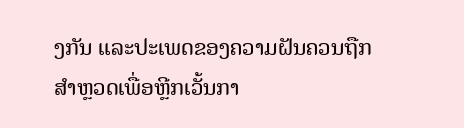ງກັນ ແລະປະເພດຂອງຄວາມຝັນຄວນຖືກສຳຫຼວດເພື່ອຫຼີກເວັ້ນກາ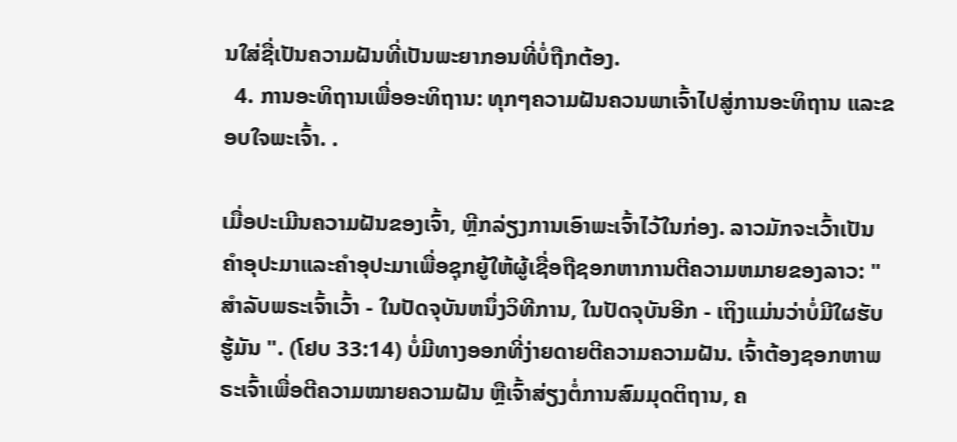ນໃສ່ຊື່ເປັນຄວາມຝັນທີ່ເປັນພະຍາກອນທີ່ບໍ່ຖືກຕ້ອງ.
  4. ການອະທິຖານເພື່ອອະທິຖານ: ທຸກໆຄວາມຝັນຄວນພາເຈົ້າໄປສູ່ການອະທິຖານ ແລະຂອບໃຈພະເຈົ້າ. .

ເມື່ອປະເມີນຄວາມຝັນຂອງເຈົ້າ, ຫຼີກລ່ຽງການເອົາພະເຈົ້າໄວ້ໃນກ່ອງ. ລາວມັກຈະເວົ້າເປັນຄໍາອຸປະມາແລະຄໍາອຸປະມາເພື່ອຊຸກຍູ້ໃຫ້ຜູ້ເຊື່ອຖືຊອກຫາການຕີຄວາມຫມາຍຂອງລາວ: " ສໍາລັບພຣະເຈົ້າເວົ້າ - ໃນປັດຈຸບັນຫນຶ່ງວິທີການ, ໃນປັດຈຸບັນອີກ - ເຖິງແມ່ນວ່າບໍ່ມີໃຜຮັບຮູ້ມັນ ". (ໂຢບ 33:14) ບໍ່ມີທາງອອກທີ່ງ່າຍດາຍຕີຄວາມຄວາມຝັນ. ເຈົ້າຕ້ອງຊອກຫາພຣະເຈົ້າເພື່ອຕີຄວາມໝາຍຄວາມຝັນ ຫຼືເຈົ້າສ່ຽງຕໍ່ການສົມມຸດຕິຖານ, ຄ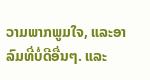ວາມພາກພູມໃຈ, ແລະອາລົມທີ່ບໍ່ດີອື່ນໆ. ແລະ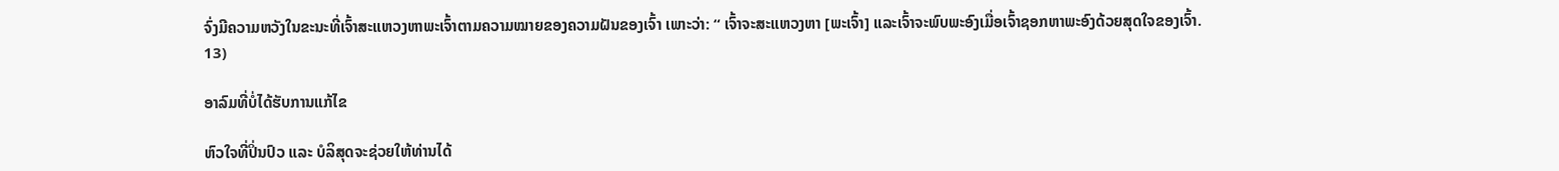ຈົ່ງມີຄວາມຫວັງໃນຂະນະທີ່ເຈົ້າສະແຫວງຫາພະເຈົ້າຕາມຄວາມໝາຍຂອງຄວາມຝັນຂອງເຈົ້າ ເພາະວ່າ: “ ເຈົ້າຈະສະແຫວງຫາ [ພະເຈົ້າ] ແລະເຈົ້າຈະພົບພະອົງເມື່ອເຈົ້າຊອກຫາພະອົງດ້ວຍສຸດໃຈຂອງເຈົ້າ. 13)

ອາລົມທີ່ບໍ່ໄດ້ຮັບການແກ້ໄຂ

ຫົວໃຈທີ່ປິ່ນປົວ ແລະ ບໍລິສຸດຈະຊ່ວຍໃຫ້ທ່ານໄດ້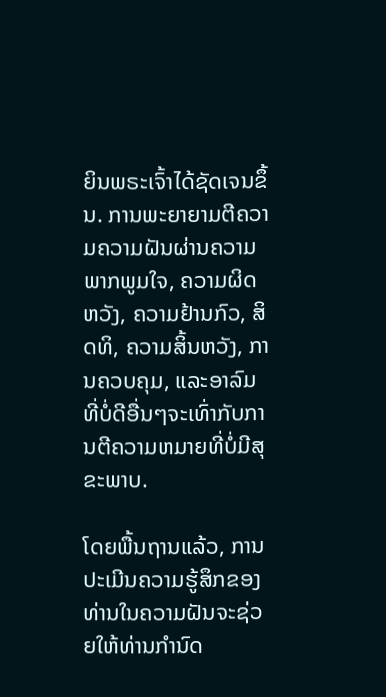ຍິນພຣະເຈົ້າໄດ້ຊັດເຈນຂຶ້ນ. ການພະຍາຍາມຕີຄວາມຄວາມຝັນຜ່ານຄວາມພາກພູມໃຈ, ຄວາມຜິດຫວັງ, ຄວາມຢ້ານກົວ, ສິດທິ, ຄວາມສິ້ນຫວັງ, ການຄວບຄຸມ, ແລະອາລົມທີ່ບໍ່ດີອື່ນໆຈະເທົ່າກັບການຕີຄວາມຫມາຍທີ່ບໍ່ມີສຸຂະພາບ.

ໂດຍພື້ນຖານແລ້ວ, ການປະເມີນຄວາມຮູ້ສຶກຂອງທ່ານໃນຄວາມຝັນຈະຊ່ວຍໃຫ້ທ່ານກໍານົດ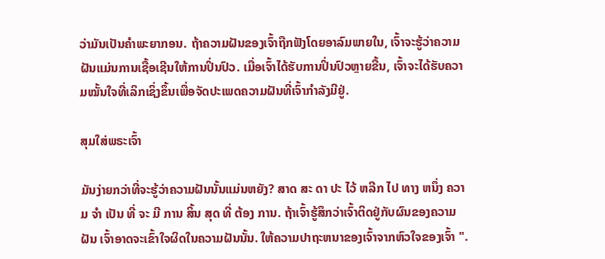ວ່າມັນເປັນຄໍາພະຍາກອນ. ຖ້າຄວາມຝັນຂອງເຈົ້າຖືກຟັງໂດຍອາລົມພາຍໃນ, ເຈົ້າຈະຮູ້ວ່າຄວາມຝັນແມ່ນການເຊື້ອເຊີນໃຫ້ການປິ່ນປົວ. ເມື່ອເຈົ້າໄດ້ຮັບການປິ່ນປົວຫຼາຍຂື້ນ, ເຈົ້າຈະໄດ້ຮັບຄວາມໝັ້ນໃຈທີ່ເລິກເຊິ່ງຂຶ້ນເພື່ອຈັດປະເພດຄວາມຝັນທີ່ເຈົ້າກຳລັງມີຢູ່.

ສຸມໃສ່ພຣະເຈົ້າ

ມັນງ່າຍກວ່າທີ່ຈະຮູ້ວ່າຄວາມຝັນນັ້ນແມ່ນຫຍັງ? ສາດ ສະ ດາ ປະ ໄວ້ ຫລີກ ໄປ ທາງ ຫນຶ່ງ ຄວາມ ຈໍາ ເປັນ ທີ່ ຈະ ມີ ການ ສິ້ນ ສຸດ ທີ່ ຕ້ອງ ການ. ຖ້າເຈົ້າຮູ້ສຶກວ່າເຈົ້າຕິດຢູ່ກັບຜົນຂອງຄວາມຝັນ ເຈົ້າອາດຈະເຂົ້າໃຈຜິດໃນຄວາມຝັນນັ້ນ. ໃຫ້ຄວາມປາຖະຫນາຂອງເຈົ້າຈາກຫົວໃຈຂອງເຈົ້າ ".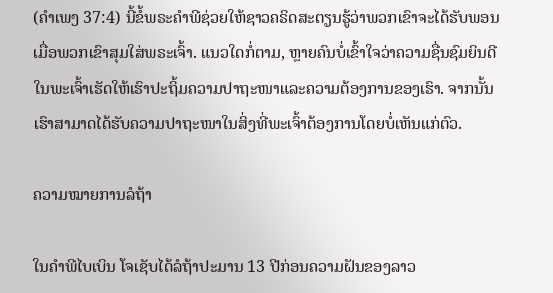(ຄຳເພງ 37:4) ນີ້ຂໍ້ພຣະຄໍາພີຊ່ວຍໃຫ້ຊາວຄຣິດສະຕຽນຮູ້ວ່າພວກເຂົາຈະໄດ້ຮັບພອນເມື່ອພວກເຂົາສຸມໃສ່ພຣະເຈົ້າ. ແນວໃດກໍ່ຕາມ, ຫຼາຍຄົນບໍ່ເຂົ້າໃຈວ່າຄວາມຊື່ນຊົມຍິນດີໃນພະເຈົ້າເຮັດໃຫ້ເຮົາປະຖິ້ມຄວາມປາຖະໜາແລະຄວາມຕ້ອງການຂອງເຮົາ. ຈາກນັ້ນ ເຮົາສາມາດໄດ້ຮັບຄວາມປາຖະໜາໃນສິ່ງທີ່ພະເຈົ້າຕ້ອງການໂດຍບໍ່ເຫັນແກ່ຕົວ.

ຄວາມໝາຍການລໍຖ້າ

ໃນຄຳພີໄບເບິນ ໂຈເຊັບໄດ້ລໍຖ້າປະມານ 13 ປີກ່ອນຄວາມຝັນຂອງລາວ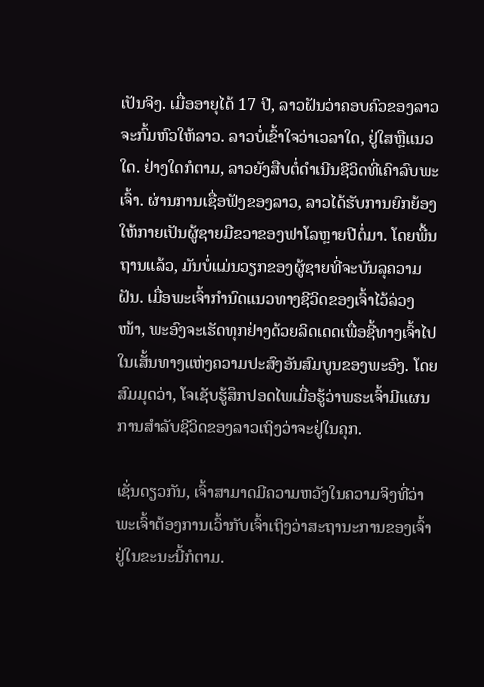ເປັນຈິງ. ເມື່ອອາຍຸໄດ້ 17 ປີ, ລາວຝັນວ່າຄອບຄົວຂອງລາວຈະກົ້ມຫົວໃຫ້ລາວ. ລາວບໍ່ເຂົ້າໃຈວ່າເວລາໃດ, ຢູ່ໃສຫຼືແນວໃດ. ຢ່າງໃດກໍຕາມ, ລາວຍັງສືບຕໍ່ດໍາເນີນຊີວິດທີ່ເຄົາລົບພະເຈົ້າ. ຜ່ານການເຊື່ອຟັງຂອງລາວ, ລາວໄດ້ຮັບການຍົກຍ້ອງໃຫ້ກາຍເປັນຜູ້ຊາຍມືຂວາຂອງຟາໂລຫຼາຍປີຕໍ່ມາ. ໂດຍພື້ນຖານແລ້ວ, ມັນບໍ່ແມ່ນວຽກຂອງຜູ້ຊາຍທີ່ຈະບັນລຸຄວາມຝັນ. ເມື່ອພະເຈົ້າກຳນົດແນວທາງຊີວິດຂອງເຈົ້າໄວ້ລ່ວງໜ້າ, ພະອົງຈະເຮັດທຸກຢ່າງດ້ວຍລິດເດດເພື່ອຊີ້ທາງເຈົ້າໄປໃນເສັ້ນທາງແຫ່ງຄວາມປະສົງອັນສົມບູນຂອງພະອົງ. ໂດຍສົມມຸດວ່າ, ໂຈເຊັບຮູ້ສຶກປອດໄພເມື່ອຮູ້ວ່າພຣະເຈົ້າມີແຜນການສໍາລັບຊີວິດຂອງລາວເຖິງວ່າຈະຢູ່ໃນຄຸກ.

ເຊັ່ນດຽວກັນ, ເຈົ້າສາມາດມີຄວາມຫວັງໃນຄວາມຈິງທີ່ວ່າພະເຈົ້າຕ້ອງການເວົ້າກັບເຈົ້າເຖິງວ່າສະຖານະການຂອງເຈົ້າຢູ່ໃນຂະນະນີ້ກໍຕາມ.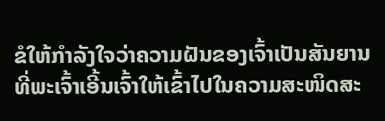ຂໍໃຫ້ກຳລັງໃຈວ່າຄວາມຝັນຂອງເຈົ້າເປັນສັນຍານທີ່ພະເຈົ້າເອີ້ນເຈົ້າໃຫ້ເຂົ້າໄປໃນຄວາມສະໜິດສະ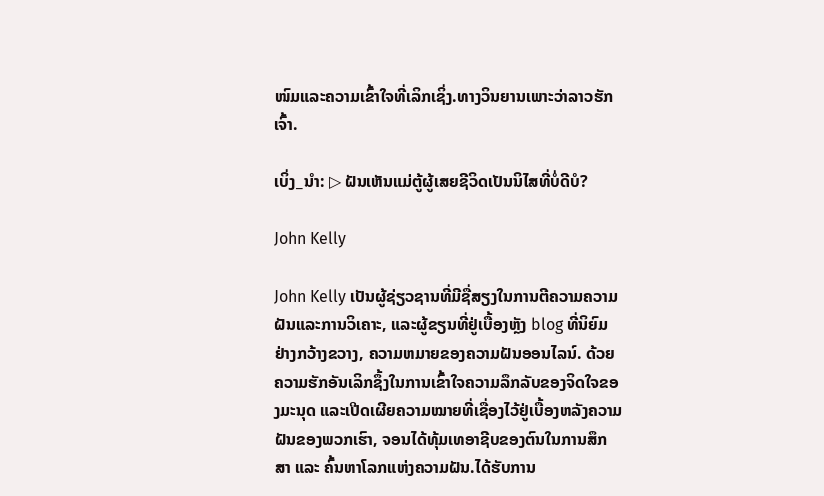ໜົມແລະຄວາມເຂົ້າໃຈທີ່ເລິກເຊິ່ງ.ທາງວິນຍານເພາະວ່າລາວຮັກເຈົ້າ.

ເບິ່ງ_ນຳ: ▷ ຝັນເຫັນແມ່ຕູ້ຜູ້ເສຍຊີວິດເປັນນິໄສທີ່ບໍ່ດີບໍ?

John Kelly

John Kelly ເປັນຜູ້ຊ່ຽວຊານທີ່ມີຊື່ສຽງໃນການຕີຄວາມຄວາມຝັນແລະການວິເຄາະ, ແລະຜູ້ຂຽນທີ່ຢູ່ເບື້ອງຫຼັງ blog ທີ່ນິຍົມຢ່າງກວ້າງຂວາງ, ຄວາມຫມາຍຂອງຄວາມຝັນອອນໄລນ໌. ດ້ວຍຄວາມຮັກອັນເລິກຊຶ້ງໃນການເຂົ້າໃຈຄວາມລຶກລັບຂອງຈິດໃຈຂອງມະນຸດ ແລະເປີດເຜີຍຄວາມໝາຍທີ່ເຊື່ອງໄວ້ຢູ່ເບື້ອງຫລັງຄວາມຝັນຂອງພວກເຮົາ, ຈອນໄດ້ທຸ້ມເທອາຊີບຂອງຕົນໃນການສຶກສາ ແລະ ຄົ້ນຫາໂລກແຫ່ງຄວາມຝັນ.ໄດ້ຮັບການ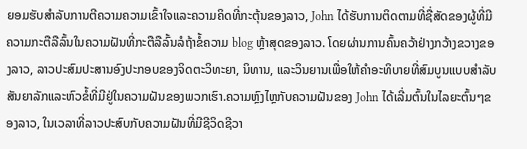ຍອມຮັບສໍາລັບການຕີຄວາມຄວາມເຂົ້າໃຈແລະຄວາມຄິດທີ່ກະຕຸ້ນຂອງລາວ, John ໄດ້ຮັບການຕິດຕາມທີ່ຊື່ສັດຂອງຜູ້ທີ່ມີຄວາມກະຕືລືລົ້ນໃນຄວາມຝັນທີ່ກະຕືລືລົ້ນລໍຖ້າຂໍ້ຄວາມ blog ຫຼ້າສຸດຂອງລາວ. ໂດຍຜ່ານການຄົ້ນຄວ້າຢ່າງກວ້າງຂວາງຂອງລາວ, ລາວປະສົມປະສານອົງປະກອບຂອງຈິດຕະວິທະຍາ, ນິທານ, ແລະວິນຍານເພື່ອໃຫ້ຄໍາອະທິບາຍທີ່ສົມບູນແບບສໍາລັບສັນຍາລັກແລະຫົວຂໍ້ທີ່ມີຢູ່ໃນຄວາມຝັນຂອງພວກເຮົາ.ຄວາມຫຼົງໄຫຼກັບຄວາມຝັນຂອງ John ໄດ້ເລີ່ມຕົ້ນໃນໄລຍະຕົ້ນໆຂອງລາວ, ໃນເວລາທີ່ລາວປະສົບກັບຄວາມຝັນທີ່ມີຊີວິດຊີວາ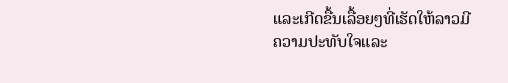ແລະເກີດຂື້ນເລື້ອຍໆທີ່ເຮັດໃຫ້ລາວມີຄວາມປະທັບໃຈແລະ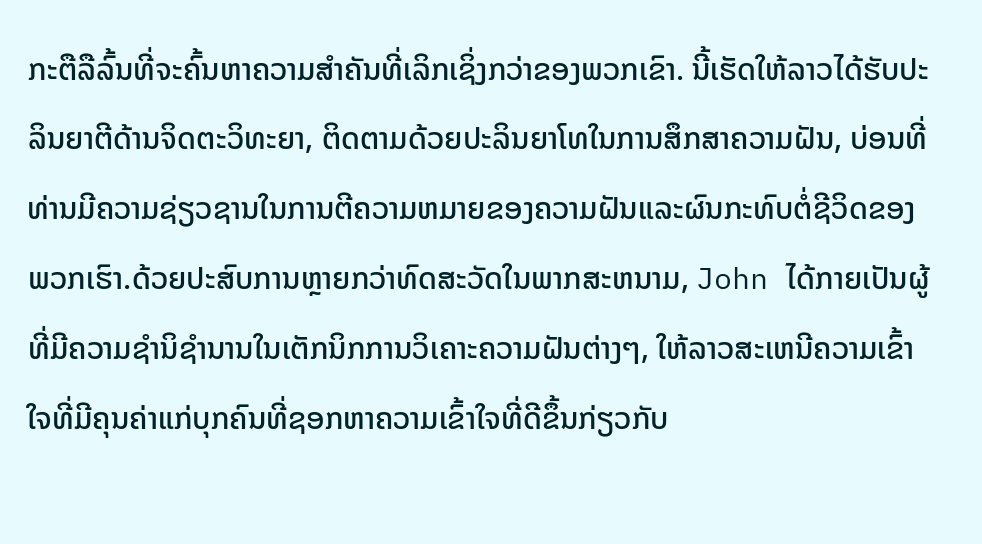ກະຕືລືລົ້ນທີ່ຈະຄົ້ນຫາຄວາມສໍາຄັນທີ່ເລິກເຊິ່ງກວ່າຂອງພວກເຂົາ. ນີ້ເຮັດໃຫ້ລາວໄດ້ຮັບປະລິນຍາຕີດ້ານຈິດຕະວິທະຍາ, ຕິດຕາມດ້ວຍປະລິນຍາໂທໃນການສຶກສາຄວາມຝັນ, ບ່ອນທີ່ທ່ານມີຄວາມຊ່ຽວຊານໃນການຕີຄວາມຫມາຍຂອງຄວາມຝັນແລະຜົນກະທົບຕໍ່ຊີວິດຂອງພວກເຮົາ.ດ້ວຍປະສົບການຫຼາຍກວ່າທົດສະວັດໃນພາກສະຫນາມ, John ໄດ້ກາຍເປັນຜູ້ທີ່ມີຄວາມຊໍານິຊໍານານໃນເຕັກນິກການວິເຄາະຄວາມຝັນຕ່າງໆ, ໃຫ້ລາວສະເຫນີຄວາມເຂົ້າໃຈທີ່ມີຄຸນຄ່າແກ່ບຸກຄົນທີ່ຊອກຫາຄວາມເຂົ້າໃຈທີ່ດີຂຶ້ນກ່ຽວກັບ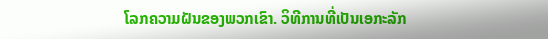ໂລກຄວາມຝັນຂອງພວກເຂົາ. ວິທີການທີ່ເປັນເອກະລັກ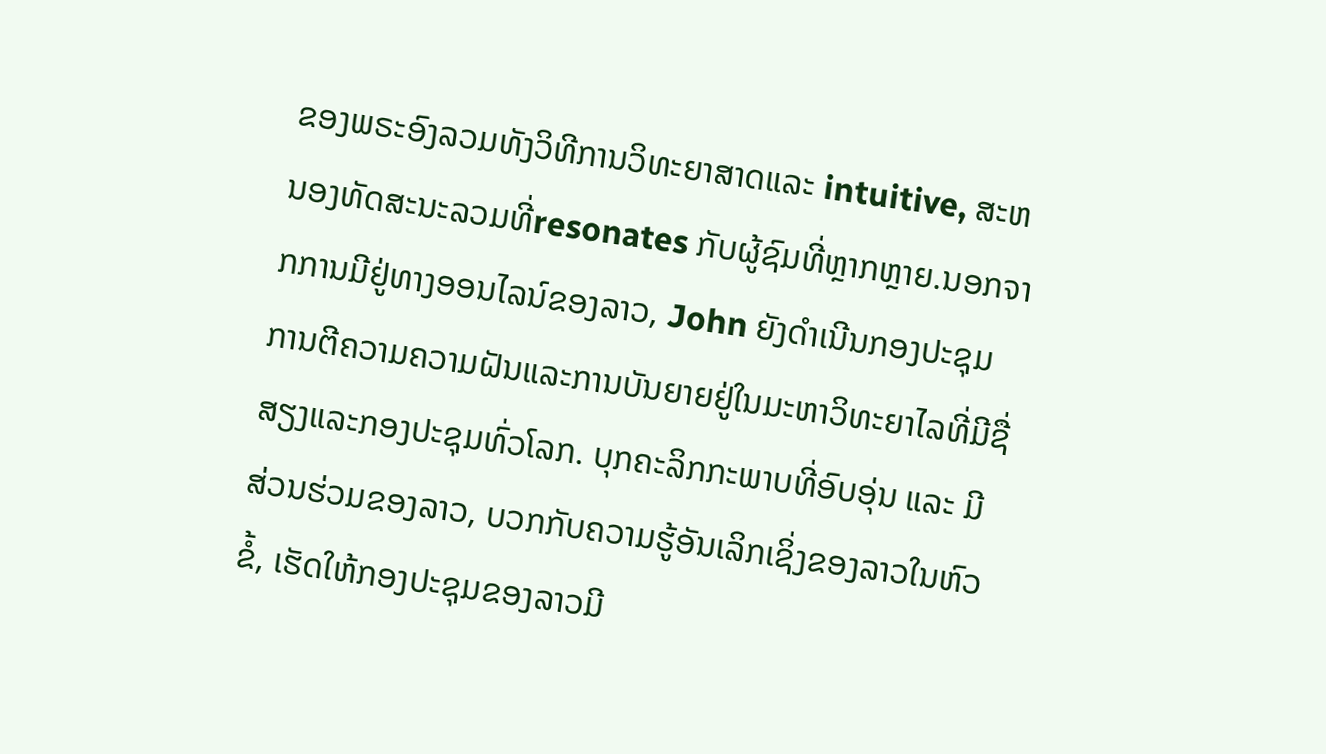ຂອງພຣະອົງລວມທັງວິທີການວິທະຍາສາດແລະ intuitive, ສະຫນອງທັດສະນະລວມທີ່resonates ກັບຜູ້ຊົມທີ່ຫຼາກຫຼາຍ.ນອກຈາກການມີຢູ່ທາງອອນໄລນ໌ຂອງລາວ, John ຍັງດໍາເນີນກອງປະຊຸມການຕີຄວາມຄວາມຝັນແລະການບັນຍາຍຢູ່ໃນມະຫາວິທະຍາໄລທີ່ມີຊື່ສຽງແລະກອງປະຊຸມທົ່ວໂລກ. ບຸກຄະລິກກະພາບທີ່ອົບອຸ່ນ ແລະ ມີສ່ວນຮ່ວມຂອງລາວ, ບວກກັບຄວາມຮູ້ອັນເລິກເຊິ່ງຂອງລາວໃນຫົວຂໍ້, ເຮັດໃຫ້ກອງປະຊຸມຂອງລາວມີ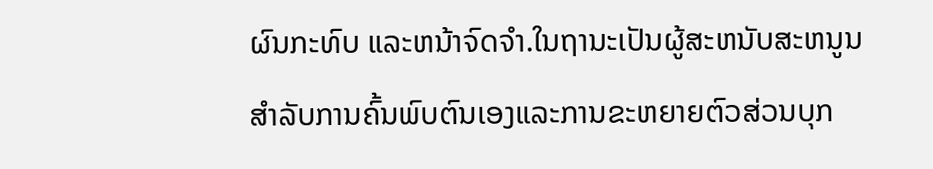ຜົນກະທົບ ແລະຫນ້າຈົດຈໍາ.ໃນຖານະເປັນຜູ້ສະຫນັບສະຫນູນສໍາລັບການຄົ້ນພົບຕົນເອງແລະການຂະຫຍາຍຕົວສ່ວນບຸກ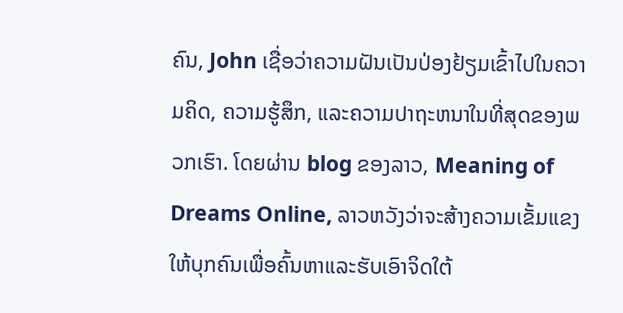ຄົນ, John ເຊື່ອວ່າຄວາມຝັນເປັນປ່ອງຢ້ຽມເຂົ້າໄປໃນຄວາມຄິດ, ຄວາມຮູ້ສຶກ, ແລະຄວາມປາຖະຫນາໃນທີ່ສຸດຂອງພວກເຮົາ. ໂດຍຜ່ານ blog ຂອງລາວ, Meaning of Dreams Online, ລາວຫວັງວ່າຈະສ້າງຄວາມເຂັ້ມແຂງໃຫ້ບຸກຄົນເພື່ອຄົ້ນຫາແລະຮັບເອົາຈິດໃຕ້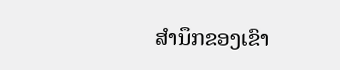ສໍານຶກຂອງເຂົາ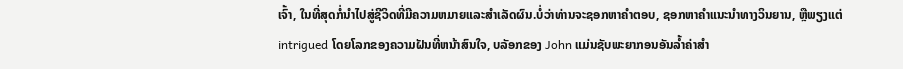ເຈົ້າ, ໃນທີ່ສຸດກໍ່ນໍາໄປສູ່ຊີວິດທີ່ມີຄວາມຫມາຍແລະສໍາເລັດຜົນ.ບໍ່ວ່າທ່ານຈະຊອກຫາຄໍາຕອບ, ຊອກຫາຄໍາແນະນໍາທາງວິນຍານ, ຫຼືພຽງແຕ່ intrigued ໂດຍໂລກຂອງຄວາມຝັນທີ່ຫນ້າສົນໃຈ, ບລັອກຂອງ John ແມ່ນຊັບພະຍາກອນອັນລ້ຳຄ່າສໍາ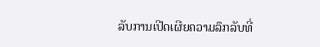ລັບການເປີດເຜີຍຄວາມລຶກລັບທີ່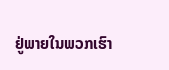ຢູ່ພາຍໃນພວກເຮົາ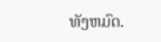ທັງຫມົດ.